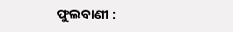ଫୁଲବାଣୀ :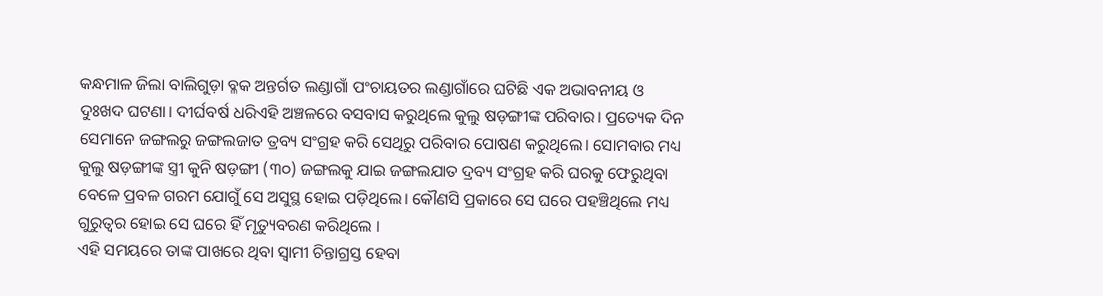କନ୍ଧମାଳ ଜିଲା ବାଲିଗୁଡ଼ା ବ୍ଳକ ଅନ୍ତର୍ଗତ ଲଣ୍ଡାଗାଁ ପଂଚାୟତର ଲଣ୍ଡାଗାଁରେ ଘଟିଛି ଏକ ଅଭାବନୀୟ ଓ ଦୁଃଖଦ ଘଟଣା। ଦୀର୍ଘବର୍ଷ ଧରିଏହି ଅଞ୍ଚଳରେ ବସବାସ କରୁଥିଲେ କୁଲୁ ଷଡ଼ଙ୍ଗୀଙ୍କ ପରିବାର। ପ୍ରତ୍ୟେକ ଦିନ ସେମାନେ ଜଙ୍ଗଲରୁ ଜଙ୍ଗଲଜାତ ତ୍ରବ୍ୟ ସଂଗ୍ରହ କରି ସେଥିରୁ ପରିବାର ପୋଷଣ କରୁଥିଲେ। ସୋମବାର ମଧ୍ୟ କୁଲୁ ଷଡ଼ଙ୍ଗୀଙ୍କ ସ୍ତ୍ରୀ କୁନି ଷଡ଼ଙ୍ଗୀ (୩୦) ଜଙ୍ଗଲକୁ ଯାଇ ଜଙ୍ଗଲଯାତ ଦ୍ରବ୍ୟ ସଂଗ୍ରହ କରି ଘରକୁ ଫେରୁଥିବା ବେଳେ ପ୍ରବଳ ଗରମ ଯୋଗୁଁ ସେ ଅସୁସ୍ଥ ହୋଇ ପଡ଼ିଥିଲେ। କୌଣସି ପ୍ରକାରେ ସେ ଘରେ ପହଞ୍ଚିଥିଲେ ମଧ୍ୟ ଗୁରୁତ୍ୱର ହୋଇ ସେ ଘରେ ହିଁ ମୃତ୍ୟୁବରଣ କରିଥିଲେ ।
ଏହି ସମୟରେ ତାଙ୍କ ପାଖରେ ଥିବା ସ୍ୱାମୀ ଚିନ୍ତାଗ୍ରସ୍ତ ହେବା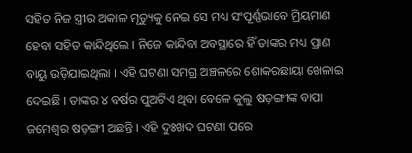ସହିତ ନିଜ ସ୍ତ୍ରୀର ଅକାଳ ମୃତ୍ୟୁକୁ ନେଇ ସେ ମଧ୍ୟ ସଂପୂର୍ଣ୍ଣଭାବେ ମ୍ରିୟମାଣ ହେବା ସହିତ କାନ୍ଦିଥିଲେ । ନିଜେ କାନ୍ଦିବା ଅବସ୍ଥାରେ ହିଁ ତାଙ୍କର ମଧ୍ୟ ପ୍ରାଣ ବାୟୁ ଉଡ଼ିଯାଇଥିଲା । ଏହି ଘଟଣା ସମଗ୍ର ଅଞ୍ଚଳରେ ଶୋକରଛାୟା ଖେଳାଇ ଦେଇଛି । ତାଙ୍କର ୪ ବର୍ଷର ପୁଅଟିଏ ଥିବା ବେଳେ କୁଲୁ ଷଡ଼ଙ୍ଗୀଙ୍କ ବାପା ଜମେଶ୍ୱର ଷଡ଼ଙ୍ଗୀ ଅଛନ୍ତି । ଏହି ଦୁଃଖଦ ଘଟଣା ପରେ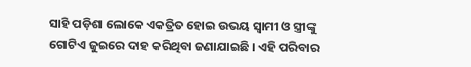ସାହି ପଡ଼ିଶା ଲୋକେ ଏକତ୍ରିତ ହୋଇ ଉଭୟ ସ୍ୱାମୀ ଓ ସ୍ତ୍ରୀଙ୍କୁ ଗୋଟିଏ ଜୁଇରେ ଦାହ କରିଥିବା ଜଣାଯାଇଛି । ଏହି ପରିବାର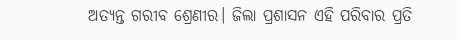ଅତ୍ୟନ୍ତ ଗରୀବ ଶ୍ରେଣୀର। ଜିଲା ପ୍ରଶାସନ ଏହି ପରିବାର ପ୍ରତି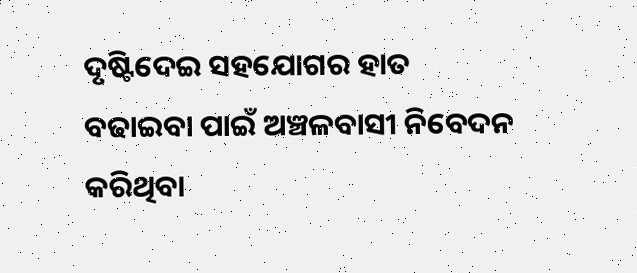ଦୃଷ୍ଟିଦେଇ ସହଯୋଗର ହାତ ବଢାଇବା ପାଇଁ ଅଞ୍ଚଳବାସୀ ନିବେଦନ କରିଥିବା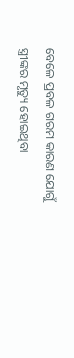ବେଳେ ପ୍ରବଳ ଗରମ କାରଣ ଯୋଗୁଁ ସ୍ତ୍ରୀଙ୍କର ମୃତ୍ୟୁ ହୋଇଥିବା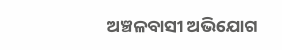ଅଞ୍ଚଳବାସୀ ଅଭିଯୋଗ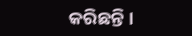କରିଛନ୍ତି ।